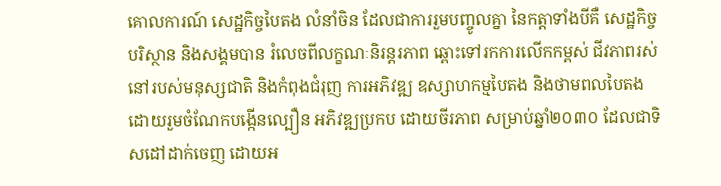គោលការណ៍ សេដ្ឋកិច្ចបៃតង លំនាំចិន ដែលជាការរួមបញ្ចូលគ្នា នៃកត្តាទាំងបីគឺ សេដ្ឋកិច្ច បរិស្ថាន និងសង្គមបាន រំលេចពីលក្ខណៈនិរន្តរភាព ឆ្ពោះទៅរកការលើកកម្ពស់ ជីវភាពរស់ នៅរបស់មនុស្សជាតិ និងកំពុងជំរុញ ការអភិវឌ្ឍ ឧស្សាហកម្មបៃតង និងថាមពលបៃតង ដោយរួមចំណែកបង្កើនល្បឿន អភិវឌ្ឍប្រកប ដោយចីរភាព សម្រាប់ឆ្នាំ២០៣០ ដែលជាទិសដៅដាក់ចេញ ដោយអ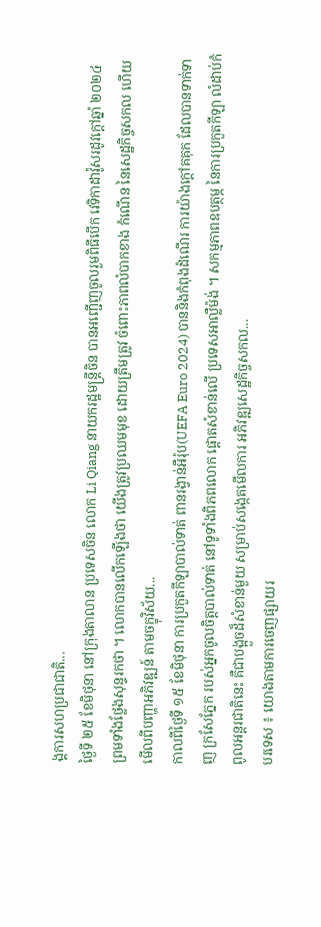ង្គការសហប្រជាជាតិ...
ថ្ងៃទី ២៥ ខែមិថុនា នៅក្រុងតាលាន ប្រទេសចិន លោក Li Qiang នាយករដ្ឋមន្ត្រីចិន បានអញ្ជើញចូលរួមពិធីបើក វេទិកាដាវ៉ូសរដូវក្តៅឆ្នាំ ២០២៤ ព្រមទាំងថ្លែងសុន្ទរកថា ។ លោកបានលើកឡើងថា យើងត្រូវប្រឈមមុខ ដោយត្រឹមត្រូវ ចំពោះភាពលំបាកខាង កំណើន នៃសេដ្ឋកិច្ចសកល ហើយមើលពីបញ្ហាអភិវឌ្ឍន៍ តាមចក្ខុវិស័យ...
កាលពីថ្ងៃទី ១៥ ខែមិថុនា ការប្រកួតកីឡាបាល់ទាត់ ពានរង្វាន់អឺរ៉ុប(UEFA Euro 2024) បាននិងកំពុងដំណើរ ការយ៉ាងក្តៅគគុក ដែលបានទាក់ទាញ ក្រសែភ្នែក របស់អ្នកចូលចិត្តបាល់ទាត់ នៅទូទាំងពិភពលោក ផ្តោតសំខាន់លើ ប្រទេសអាល្លឺម៉ង់ ។ សកម្មភាពឧបត្ថម្ភ នៃការប្រកួតកីឡា លំដាប់កំពូលអន្តរជាតិនេះ គឺជាបង្អួចដ៏សំខាន់មួយ សម្រាប់សង្កេតមើលការ អភិវឌ្ឍសេដ្ឋកិច្ចសកល...
បរទេស ៖ យោងតាមការចេញផ្សាយរ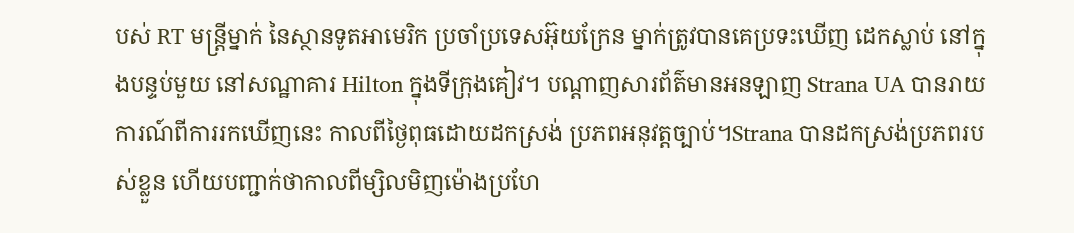បស់ RT មន្ត្រីម្នាក់ នៃស្ថានទូតអាមេរិក ប្រចាំប្រទេសអ៊ុយក្រែន ម្នាក់ត្រូវបានគេប្រទះឃើញ ដេកស្លាប់ នៅក្នុងបន្ទប់មួយ នៅសណ្ឋាគារ Hilton ក្នុងទីក្រុងគៀវ។ បណ្តាញសារព័ត៌មានអនឡាញ Strana UA បានរាយការណ៍ពីការរកឃើញនេះ កាលពីថ្ងៃពុធដោយដកស្រង់ ប្រភពអនុវត្តច្បាប់។Strana បានដកស្រង់ប្រភពរបស់ខ្លួន ហើយបញ្ជាក់ថាកាលពីម្សិលមិញម៉ោងប្រហែ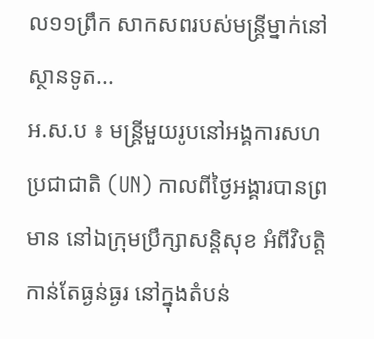ល១១ព្រឹក សាកសពរបស់មន្ត្រីម្នាក់នៅស្ថានទូត...
អ.ស.ប ៖ មន្ត្រីមួយរូបនៅអង្គការសហប្រជាជាតិ (UN) កាលពីថ្ងៃអង្គារបានព្រមាន នៅឯក្រុមប្រឹក្សាសន្តិសុខ អំពីវិបត្តិកាន់តែធ្ងន់ធ្ងរ នៅក្នុងតំបន់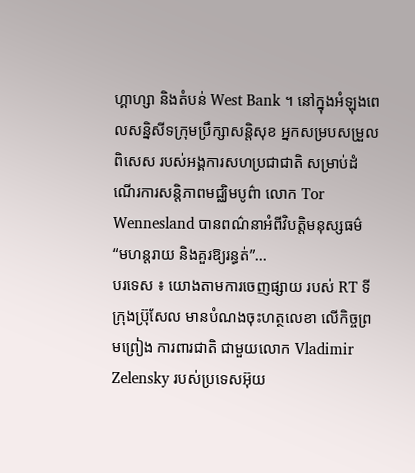ហ្គាហ្សា និងតំបន់ West Bank ។ នៅក្នុងអំឡុងពេលសន្និសីទក្រុមប្រឹក្សាសន្តិសុខ អ្នកសម្របសម្រួលពិសេស របស់អង្គការសហប្រជាជាតិ សម្រាប់ដំណើរការសន្តិភាពមជ្ឈិមបូព៌ា លោក Tor Wennesland បានពណ៌នាអំពីវិបត្តិមនុស្សធម៌ “មហន្តរាយ និងគួរឱ្យរន្ធត់”...
បរទេស ៖ យោងតាមការចេញផ្សាយ របស់ RT ទីក្រុងប្រ៊ុសែល មានបំណងចុះហត្ថលេខា លើកិច្ចព្រមព្រៀង ការពារជាតិ ជាមួយលោក Vladimir Zelensky របស់ប្រទេសអ៊ុយ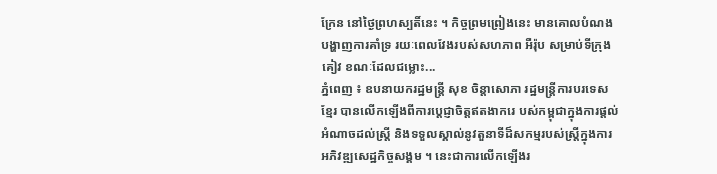ក្រែន នៅថ្ងៃព្រហស្បតិ៍នេះ ។ កិច្ចព្រមព្រៀងនេះ មានគោលបំណង បង្ហាញការគាំទ្រ រយៈពេលវែងរបស់សហភាព អឺរ៉ុប សម្រាប់ទីក្រុងគៀវ ខណៈដែលជម្លោះ...
ភ្នំពេញ ៖ ឧបនាយករដ្ឋមន្ត្រី សុខ ចិន្តាសោភា រដ្ឋមន្ត្រីការបរទេសខ្មែរ បានលើកឡើងពីការប្តេជ្ញាចិត្តឥតងាករេ បស់កម្ពុជាក្នុងការផ្តល់អំណាចដល់ស្ត្រី និងទទួលស្គាល់នូវតួនាទីដ៏សកម្មរបស់ស្ត្រីក្នុងការអភិវឌ្ឍសេដ្ឋកិច្ចសង្គម ។ នេះជាការលើកឡើងរ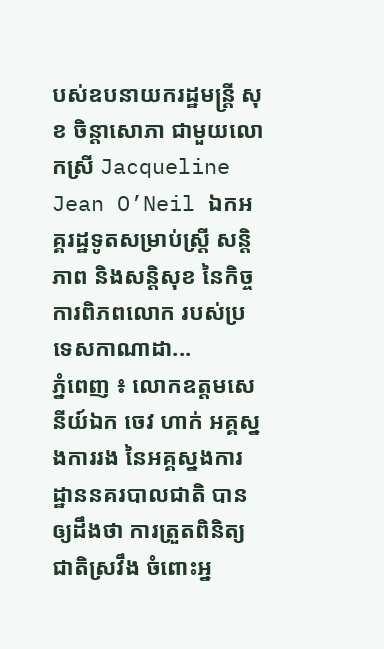បស់ឧបនាយករដ្ឋមន្ត្រី សុខ ចិន្តាសោភា ជាមួយលោកស្រី Jacqueline Jean O’Neil ឯកអគ្គរដ្ឋទូតសម្រាប់ស្ត្រី សន្តិភាព និងសន្តិសុខ នៃកិច្ចការពិភពលោក របស់ប្រទេសកាណាដា...
ភ្នំពេញ ៖ លោកឧត្តមសេនីយ៍ឯក ចេវ ហាក់ អគ្គស្នងការរង នៃអគ្គស្នងការដ្ឋាននគរបាលជាតិ បានឲ្យដឹងថា ការត្រួតពិនិត្យជាតិស្រវឹង ចំពោះអ្ន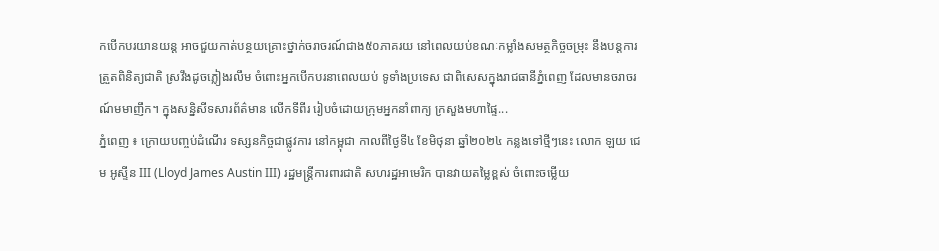កបើកបរយានយន្ត អាចជួយកាត់បន្ថយគ្រោះថ្នាក់ចរាចរណ៍ជាង៥០ភាគរយ នៅពេលយប់ខណៈកម្លាំងសមត្ថកិច្ចចម្រុះ នឹងបន្តការត្រួតពិនិត្យជាតិ ស្រវឹងដូចភ្លៀងរលឹម ចំពោះអ្នកបើកបរនាពេលយប់ ទូទាំងប្រទេស ជាពិសេសក្នុងរាជធានីភ្នំពេញ ដែលមានចរាចរណ៍មមាញឹក។ ក្នុងសន្និសីទសារព័ត៌មាន លើកទីពីរ រៀបចំដោយក្រុមអ្នកនាំពាក្យ ក្រសួងមហាផ្ទៃ...
ភ្នំពេញ ៖ ក្រោយបញ្ចប់ដំណើរ ទស្សនកិច្ចជាផ្លូវការ នៅកម្ពុជា កាលពីថ្ងៃទី៤ ខែមិថុនា ឆ្នាំ២០២៤ កន្លងទៅថ្មីៗនេះ លោក ឡយ ជេម អូស្ទីន III (Lloyd James Austin III) រដ្ឋមន្ត្រីការពារជាតិ សហរដ្ឋអាមេរិក បានវាយតម្លៃខ្ពស់ ចំពោះចម្លើយ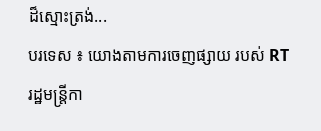ដ៏ស្មោះត្រង់...
បរទេស ៖ យោងតាមការចេញផ្សាយ របស់ RT រដ្ឋមន្ត្រីកា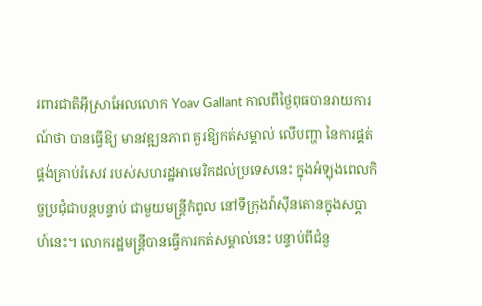រពារជាតិអ៊ីស្រាអែលលោក Yoav Gallant កាលពីថ្ងៃពុធបានរាយការណ៍ថា បានធ្វើឱ្យ មានវឌ្ឍនភាព គួរឱ្យកត់សម្គាល់ លើបញ្ហា នៃការផ្គត់ផ្គង់គ្រាប់រំសេវ របស់សហរដ្ឋអាមេរិកដល់ប្រទេសនេះ ក្នុងអំឡុងពេលកិច្ចប្រជុំជាបន្តបន្ទាប់ ជាមួយមន្ត្រីកំពូល នៅទីក្រុងវ៉ាស៊ីនតោនក្នុងសប្តាហ៍នេះ។ លោករដ្ឋមន្ត្រីបានធ្វើការកត់សម្គាល់នេះ បន្ទាប់ពីជំនួ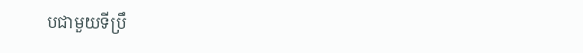បជាមួយទីប្រឹ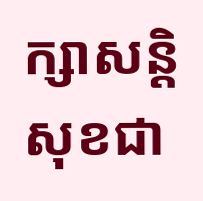ក្សាសន្តិសុខជា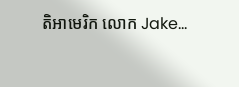តិអាមេរិក លោក Jake...